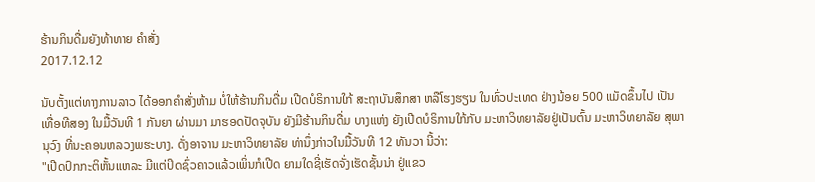ຮ້ານກິນດື່ມຍັງທ້າທາຍ ຄໍາສັ່ງ
2017.12.12

ນັບຕັ້ງແຕ່ທາງການລາວ ໄດ້ອອກຄຳສັ່ງຫ້າມ ບໍ່ໃຫ້ຮ້ານກິນດື່ມ ເປີດບໍຣິການໃກ້ ສະຖາບັນສຶກສາ ຫລືໂຮງຮຽນ ໃນທົ່ວປະເທດ ຢ່າງນ້ອຍ 500 ແມັດຂຶ້ນໄປ ເປັນເທື່ອທີສອງ ໃນມື້ວັນທີ 1 ກັນຍາ ຜ່ານມາ ມາຮອດປັດຈຸບັນ ຍັງມີຮ້ານກິນດື່ມ ບາງແຫ່ງ ຍັງເປີດບໍຣິການໃກ້ກັບ ມະຫາວິທຍາລັຍຢູ່ເປັນຕົ້ນ ມະຫາວິທຍາລັຍ ສຸພານຸວົງ ທີ່ນະຄອນຫລວງພຮະບາງ. ດັ່ງອາຈານ ມະຫາວິທຍາລັຍ ທ່ານຶ່ງກ່າວໃນມື້ວັນທີ 12 ທັນວາ ນີ້ວ່າ:
"ເປີດປົກກະຕິຫັ້ນແຫລະ ມີແຕ່ປິດຊົ່ວຄາວແລ້ວເພິ່ນກໍເປີດ ຍາມໃດຊີ່ເຮັດຈັ່ງເຮັດຊັ້ນນ່າ ຢູ່ແຂວ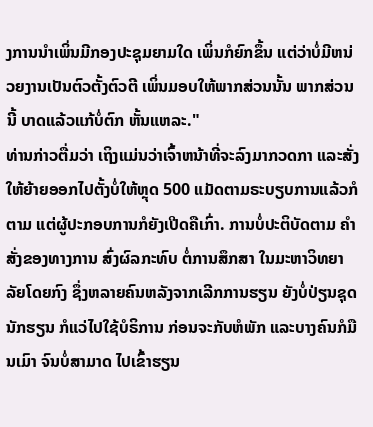ງການນຳເພິ່ນມີກອງປະຊຸມຍາມໃດ ເພິ່ນກໍຍົກຂຶ້ນ ແຕ່ວ່າບໍ່ມີຫນ່ວຍງານເປັນຕົວຕັ້ງຕົວຕີ ເພິ່ນມອບໃຫ້ພາກສ່ວນນັ້ນ ພາກສ່ວນນີ້ ບາດແລ້ວແກ້ບໍ່ຕົກ ຫັ້ນແຫລະ."
ທ່ານກ່າວຕື່ມວ່າ ເຖິງແມ່ນວ່າເຈົ້າຫນ້າທີ່ຈະລົງມາກວດກາ ແລະສັ່ງໃຫ້ຍ້າຍອອກໄປຕັ້ງບໍ່ໃຫ້ຫຼຸດ 500 ແມັດຕາມຣະບຽບການແລ້ວກໍຕາມ ແຕ່ຜູ້ປະກອບການກໍຍັງເປີດຄືເກົ່າ. ການບໍ່ປະຕິບັດຕາມ ຄຳສັ່ງຂອງທາງການ ສົ່ງຜົລກະທົບ ຕໍ່ການສຶກສາ ໃນມະຫາວິທຍາລັຍໂດຍກົງ ຊຶ່ງຫລາຍຄົນຫລັງຈາກເລີກການຮຽນ ຍັງບໍ່ປ່ຽນຊຸດນັກຮຽນ ກໍແວ່ໄປໃຊ້ບໍຣິການ ກ່ອນຈະກັບຫໍພັກ ແລະບາງຄົນກໍມືນເມົາ ຈົນບໍ່ສາມາດ ໄປເຂົ້າຮຽນ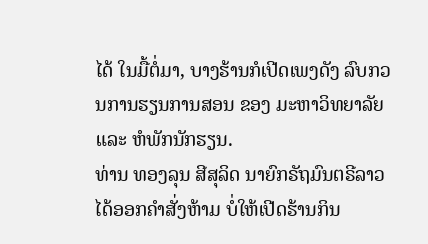ໄດ້ ໃນມື້ຕໍ່ມາ, ບາງຮ້ານກໍເປີດເພງດັງ ລົບກວນການຮຽນການສອນ ຂອງ ມະຫາວິທຍາລັຍ ແລະ ຫໍພັກນັກຮຽນ.
ທ່ານ ທອງລຸນ ສີສຸລິດ ນາຍົກຣັຖມົນຕຣີລາວ ໄດ້ອອກຄຳສັ່ງຫ້າມ ບໍ່ໃຫ້ເປີດຮ້ານກິນ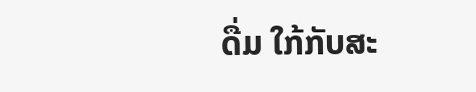ດື່ມ ໃກ້ກັບສະ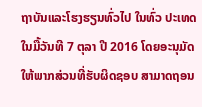ຖາບັນແລະໂຮງຮຽນທົ່ວໄປ ໃນທົ່ວ ປະເທດ ໃນມື້ວັນທີ 7 ຕຸລາ ປີ 2016 ໂດຍອະນຸມັດ ໃຫ້ພາກສ່ວນທີ່ຮັບຜິດຊອບ ສາມາດຖອນ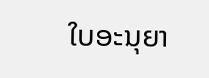ໃບອະນຸຍາ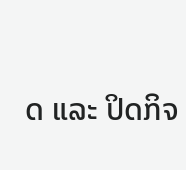ດ ແລະ ປິດກິຈ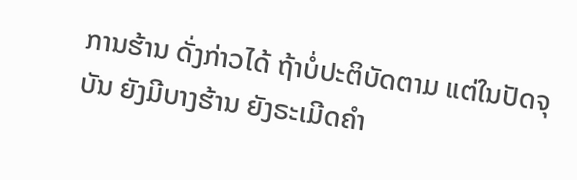ການຮ້ານ ດັ່ງກ່າວໄດ້ ຖ້າບໍ່ປະຕິບັດຕາມ ແຕ່ໃນປັດຈຸບັນ ຍັງມີບາງຮ້ານ ຍັງຣະເມີດຄຳ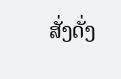ສັ່ງດັ່ງ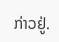ກ່າວຢູ່.